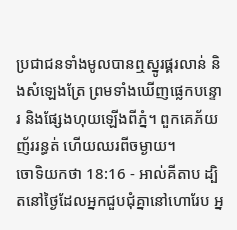ប្រជាជនទាំងមូលបានឮស្នូរផ្គរលាន់ និងសំឡេងត្រែ ព្រមទាំងឃើញផ្លេកបន្ទោរ និងផ្សែងហុយឡើងពីភ្នំ។ ពួកគេភ័យញ័ររន្ធត់ ហើយឈរពីចម្ងាយ។
ចោទិយកថា 18:16 - អាល់គីតាប ដ្បិតនៅថ្ងៃដែលអ្នកជួបជុំគ្នានៅហោរែប អ្ន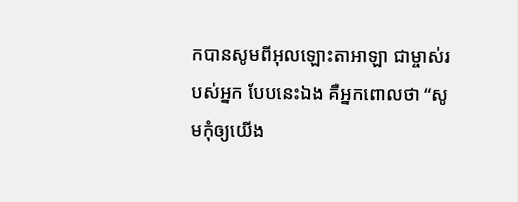កបានសូមពីអុលឡោះតាអាឡា ជាម្ចាស់របស់អ្នក បែបនេះឯង គឺអ្នកពោលថា “សូមកុំឲ្យយើង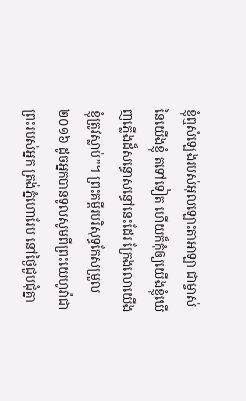ខ្ញុំឮសំឡេងរបស់អុលឡោះតាអាឡា ជាម្ចាស់នៃយើងខ្ញុំ តទៅទៀត ហើយក៏កុំឲ្យយើងខ្ញុំឃើញភ្លើងដ៏សន្ធោសន្ធៅនេះដែរ ក្រែងលោយើងខ្ញុំត្រូវស្លាប់”។ ព្រះគម្ពីរបរិសុទ្ធកែសម្រួល ២០១៦ ដូចអ្នកបានទូលសូមពីព្រះយេហូវ៉ាជាព្រះរបស់អ្នក ត្រង់ភ្នំហោរែប នៅថ្ងៃជួបជុំគ្នា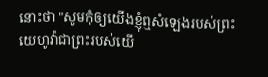នោះថា "សូមកុំឲ្យយើងខ្ញុំឮសំឡេងរបស់ព្រះយេហូវ៉ាជាព្រះរបស់យើ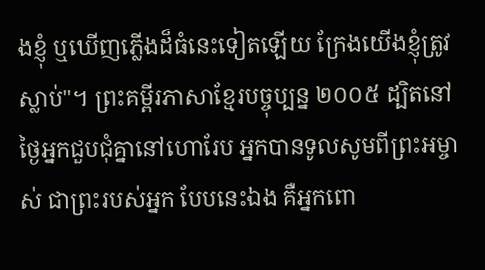ងខ្ញុំ ឬឃើញភ្លើងដ៏ធំនេះទៀតឡើយ ក្រែងយើងខ្ញុំត្រូវស្លាប់"។ ព្រះគម្ពីរភាសាខ្មែរបច្ចុប្បន្ន ២០០៥ ដ្បិតនៅថ្ងៃអ្នកជួបជុំគ្នានៅហោរែប អ្នកបានទូលសូមពីព្រះអម្ចាស់ ជាព្រះរបស់អ្នក បែបនេះឯង គឺអ្នកពោ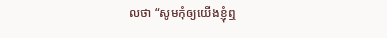លថា “សូមកុំឲ្យយើងខ្ញុំឮ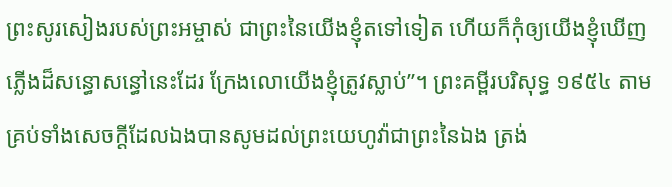ព្រះសូរសៀងរបស់ព្រះអម្ចាស់ ជាព្រះនៃយើងខ្ញុំតទៅទៀត ហើយក៏កុំឲ្យយើងខ្ញុំឃើញភ្លើងដ៏សន្ធោសន្ធៅនេះដែរ ក្រែងលោយើងខ្ញុំត្រូវស្លាប់”។ ព្រះគម្ពីរបរិសុទ្ធ ១៩៥៤ តាមគ្រប់ទាំងសេចក្ដីដែលឯងបានសូមដល់ព្រះយេហូវ៉ាជាព្រះនៃឯង ត្រង់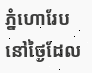ភ្នំហោរែប នៅថ្ងៃដែល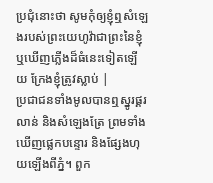ប្រជុំនោះថា សូមកុំឲ្យខ្ញុំឮសំឡេងរបស់ព្រះយេហូវ៉ាជាព្រះនៃខ្ញុំ ឬឃើញភ្លើងដ៏ធំនេះទៀតឡើយ ក្រែងខ្ញុំត្រូវស្លាប់ |
ប្រជាជនទាំងមូលបានឮស្នូរផ្គរលាន់ និងសំឡេងត្រែ ព្រមទាំងឃើញផ្លេកបន្ទោរ និងផ្សែងហុយឡើងពីភ្នំ។ ពួក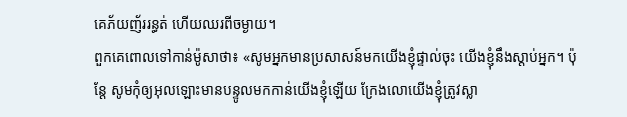គេភ័យញ័ររន្ធត់ ហើយឈរពីចម្ងាយ។
ពួកគេពោលទៅកាន់ម៉ូសាថា៖ «សូមអ្នកមានប្រសាសន៍មកយើងខ្ញុំផ្ទាល់ចុះ យើងខ្ញុំនឹងស្តាប់អ្នក។ ប៉ុន្តែ សូមកុំឲ្យអុលឡោះមានបន្ទូលមកកាន់យើងខ្ញុំឡើយ ក្រែងលោយើងខ្ញុំត្រូវស្លា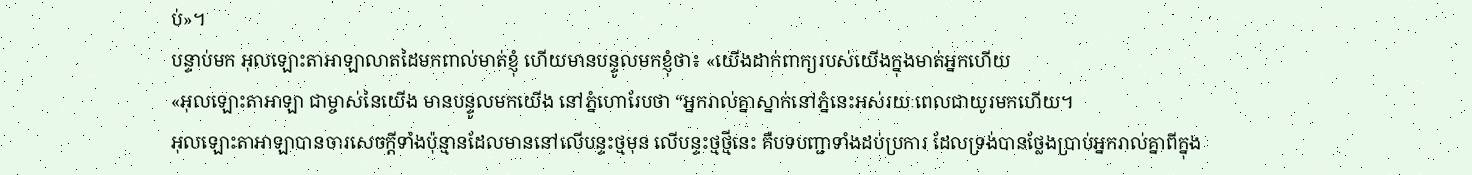ប់»។
បន្ទាប់មក អុលឡោះតាអាឡាលាតដៃមកពាល់មាត់ខ្ញុំ ហើយមានបន្ទូលមកខ្ញុំថា៖ «យើងដាក់ពាក្យរបស់យើងក្នុងមាត់អ្នកហើយ
«អុលឡោះតាអាឡា ជាម្ចាស់នៃយើង មានបន្ទូលមកយើង នៅភ្នំហោរែបថា “អ្នករាល់គ្នាស្នាក់នៅភ្នំនេះអស់រយៈពេលជាយូរមកហើយ។
អុលឡោះតាអាឡាបានចារសេចក្តីទាំងប៉ុន្មានដែលមាននៅលើបន្ទះថ្មមុន លើបន្ទះថ្មថ្មីនេះ គឺបទបញ្ជាទាំងដប់ប្រការ ដែលទ្រង់បានថ្លែងប្រាប់អ្នករាល់គ្នាពីក្នុង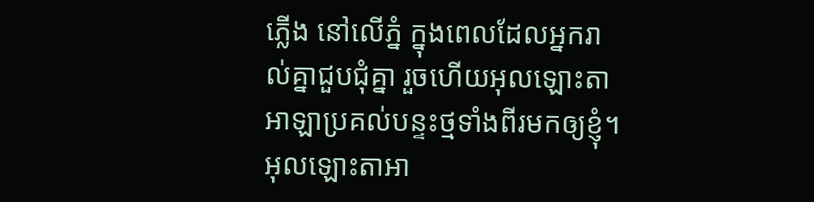ភ្លើង នៅលើភ្នំ ក្នុងពេលដែលអ្នករាល់គ្នាជួបជុំគ្នា រួចហើយអុលឡោះតាអាឡាប្រគល់បន្ទះថ្មទាំងពីរមកឲ្យខ្ញុំ។
អុលឡោះតាអា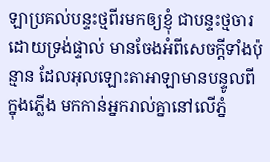ឡាប្រគល់បន្ទះថ្មពីរមកឲ្យខ្ញុំ ជាបន្ទះថ្មចារដោយទ្រង់ផ្ទាល់ មានចែងអំពីសេចក្តីទាំងប៉ុន្មាន ដែលអុលឡោះតាអាឡាមានបន្ទូលពីក្នុងភ្លើង មកកាន់អ្នករាល់គ្នានៅលើភ្នំ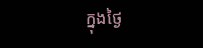ក្នុងថ្ងៃ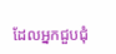ដែលអ្នកជួបជុំ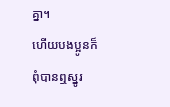គ្នា។
ហើយបងប្អូនក៏ពុំបានឮស្នូរ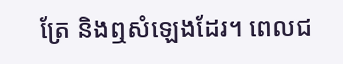ត្រែ និងឮសំឡេងដែរ។ ពេលជ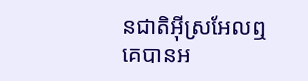នជាតិអ៊ីស្រអែលឮ គេបានអ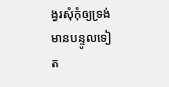ង្វរសុំកុំឲ្យទ្រង់មានបន្ទូលទៀត